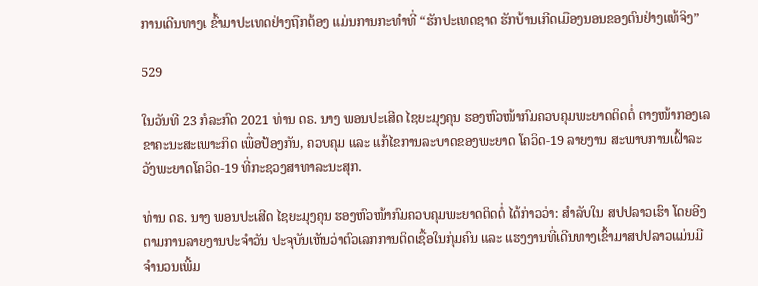ການເດີນທາງເ ຂົ້າມາປະເທດຢ່າງຖືກຕ້ອງ ແມ່ນການກະທໍາທີ່ “ຮັກປະເທດຊາດ ຮັກບ້ານເກີດເມືອງນອນຂອງຕົນຢ່າງແທ້ຈິງ”

529

ໃນວັນທີ 23 ກໍລະກົດ 2021 ທ່ານ ດຣ. ນາງ ພອນປະເສີດ ໄຊຍະມຸງຄຸນ ຮອງຫົວໜ້າກົມຄວບຄຸມພະຍາດຕິດຕໍ່ ຕາງໜ້າກອງເລຂາຄະນະສະເພາະກິດ ເພື່ອປ້ອງກັນ, ຄວບຄຸມ ແລະ ແກ້ໄຂການລະບາດຂອງພະຍາດ ໂຄວິດ-19 ລາຍງານ ສະພາບການເຝົ້າລະວັງພະຍາດໂຄວິດ-19 ທີ່ກະຊວງສາທາລະນະສຸກ.

ທ່ານ ດຣ. ນາງ ພອນປະເສີດ ໄຊຍະມຸງຄຸນ ຮອງຫົວໜ້າກົມຄວບຄຸມພະຍາດຕິດຕໍ່ ໄດ້ກ່າວວ່າ: ສໍາລັບໃນ ສປປລາວເຮົາ ໂດຍອີງຕາມການລາຍງານປະຈໍາວັນ ປະຈຸບັນເຫັນວ່າຕົວເລກການຕິດເຊື້ອໃນກຸ່ມຄົນ ແລະ ແຮງງານທີ່ເດີນທາງເຂົ້າມາສປປລາວແມ່ນມີຈຳນວນເພີ້ມ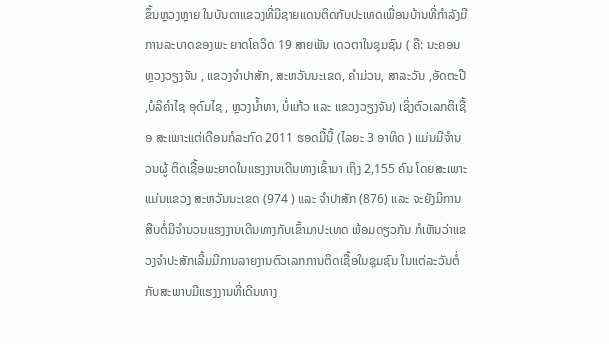ຂຶ້ນຫຼວງຫຼາຍ ໃນບັນດາແຂວງທີ່ມີຊາຍແດນຕິດກັບປະເທດເພື່ອນບ້ານທີ່ກໍາລັງມີການລະບາດຂອງພະ ຍາດໂຄວິດ 19 ສາຍພັນ ເດວຕາໃນຊຸມຊົນ ( ຄື: ນະຄອນຫຼວງວຽງຈັນ , ແຂວງຈຳປາສັກ, ສະຫວັນນະເຂດ, ຄຳມ່ວນ, ສາລະວັນ ,ອັດຕະປື ,ບໍລິຄໍາໄຊ ອຸດົມໄຊ , ຫຼວງນ້ຳທາ, ບໍ່ແກ້ວ ແລະ ແຂວງວຽງຈັນ) ເຊິ່ງຕົວເລກຕິເຊື້ອ ສະເພາະແຕ່ເດືອນກໍລະກົດ 2011 ຮອດມື້ນີ້ (ໄລຍະ 3 ອາທິດ ) ແມ່ນມີຈຳນວນຜູ້ ຕິດເຊື້ອພະຍາດໃນແຮງງານເດີນທາງເຂົ້າມາ ເຖິງ 2,155 ຄົນ ໂດຍສະເພາະແມ່ນແຂວງ ສະຫວັນນະເຂດ (974 ) ແລະ ຈຳປາສັກ (876) ແລະ ຈະຍັງມີການສືບຕໍ່ມີຈຳນວນແຮງງານເດີນທາງກັບເຂົ້າມາປະເທດ ພ້ອມດຽວກັນ ກໍເຫັນວ່າແຂວງຈຳປະສັກເລີ້ມມີການລາຍງານຕົວເລກການຕິດເຊື້ອໃນຊຸມຊົນ ໃນແຕ່ລະວັນຕໍ່ກັບສະພາບມີແຮງງານທີ່ເດີນທາງ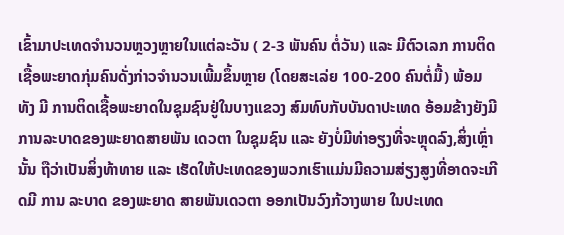ເຂົ້າມາປະເທດຈຳນວນຫຼວງຫຼາຍໃນແຕ່ລະວັນ ( 2-3 ພັນຄົນ ຕໍ່ວັນ) ແລະ ມີຕົວເລກ ການຕິດເຊື້ອພະຍາດກຸ່ມຄົນດັ່ງກ່າວຈຳນວນເພີ້ມຂຶ້ນຫຼາຍ (ໂດຍສະເລ່ຍ 100-200 ຄົນຕໍ່ມື້) ພ້ອມທັງ ມີ ການຕິດເຊື້ອພະຍາດໃນຊຸມຊົນຢູ່ໃນບາງແຂວງ ສົມທົບກັບບັນດາປະເທດ ອ້ອມຂ້າງຍັງມີການລະບາດຂອງພະຍາດສາຍພັນ ເດວຕາ ໃນຊຸມຊົນ ແລະ ຍັງບໍ່ມີທ່າອຽງທີ່ຈະຫຼຸດລົງ,ສິ່ງເຫຼົ່ານັ້ນ ຖືວ່າເປັນສິ່ງທ້າທາຍ ແລະ ເຮັດໃຫ້ປະເທດຂອງພວກເຮົາແມ່ນມີຄວາມສ່ຽງສູງທີ່ອາດຈະເກີດມີ ການ ລະບາດ ຂອງພະຍາດ ສາຍພັນເດວຕາ ອອກເປັນວົງກ້ວາງພາຍ ໃນປະເທດ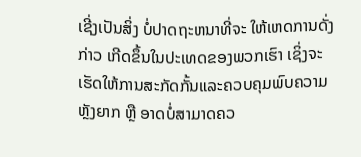ເຊີ່ງເປັນສິ່ງ ບໍ່ປາດຖະຫນາທີ່ຈະ ໃຫ້ເຫດການດັ່ງກ່າວ ເກີດຂຶ້ນໃນປະເທດຂອງພວກເຮົາ ເຊິ່ງຈະເຮັດໃຫ້ການສະກັດກັ້ນແລະຄວບຄຸມພົບຄວາມຫຼັງຍາກ ຫຼື ອາດບໍ່ສາມາດຄວ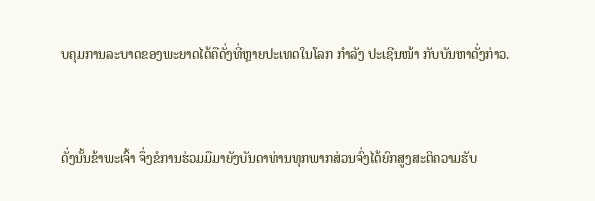ບຄຸມການລະບາດຂອງພະຍາດໄດ້ຄືດັ່ງທີ່ຫຼາຍປະເທດໃນໂລກ ກໍາລັງ ປະເຊີນໜ້າ ກັບບັນຫາດັ່ງກ່າວ.


ດັ່ງນັ້ນຂ້າພະເຈົ້າ ຈຶ່ງຂໍການຮ່ວມມືມາຍັງບັນດາທ່ານທຸກພາກສ່ວນຈົ່ງໄດ້ຍົກສູງສະຕິຄວາມຮັບ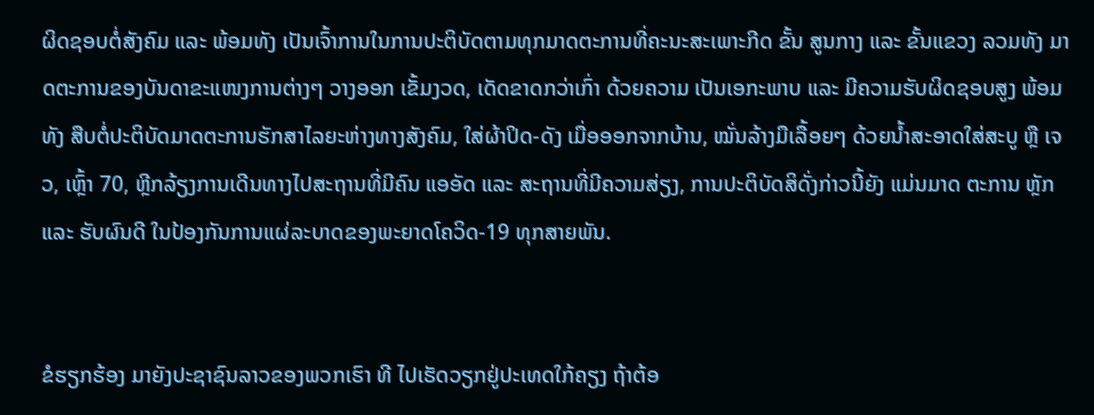ຜິດຊອບຕໍ່ສັງຄົມ ແລະ ພ້ອມທັງ ເປັນເຈົ້າການໃນການປະຕິບັດຕາມທຸກມາດຕະການທີ່ຄະນະສະເພາະກີດ ຂັ້ນ ສູນກາງ ແລະ ຂັ້ນແຂວງ ລວມທັງ ມາດຕະການຂອງບັນດາຂະແໜງການຕ່າງໆ ວາງອອກ ເຂັ້ມງວດ, ເດັດຂາດກວ່າເກົ່າ ດ້ວຍຄວາມ ເປັນເອກະພາບ ແລະ ມີຄວາມຮັບຜິດຊອບສູງ ພ້ອມທັງ ສືບຕໍ່ປະຕິບັດມາດຕະການຮັກສາໄລຍະຫ່າງທາງສັງຄົມ, ໃສ່ຜ້າປິດ-ດັງ ເມື່ອອອກຈາກບ້ານ, ໝັ່ນລ້າງມືເລື້ອຍໆ ດ້ວຍນ້ຳສະອາດໃສ່ສະບູ ຫຼື ເຈວ, ເຫຼົ້າ 70, ຫຼີກລ້ຽງການເດີນທາງໄປສະຖານທີ່ມີຄົນ ແອອັດ ແລະ ສະຖານທີ່ມີຄວາມສ່ຽງ, ການປະຕິບັດສິດັ່ງກ່າວນີ້ຍັງ ແມ່ນມາດ ຕະການ ຫຼັກ ແລະ ຮັບຜົນດີ ໃນປ້ອງກັນການແຜ່ລະບາດຂອງພະຍາດໂຄວິດ-19 ທຸກສາຍພັນ.


ຂໍຮຽກຮ້ອງ ມາຍັງປະຊາຊົນລາວຂອງພວກເຮົາ ທີ ໄປເຮັດວຽກຢູ່ປະເທດໃກ້ຄຽງ ຖ້າຕ້ອ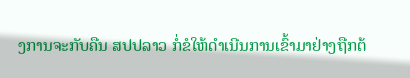ງການຈະກັບຄືນ ສປປລາວ ກໍ່ຂໍໃຫ້ດຳເນີນການເຂົ້າມາຢ່າງຖືກຕ້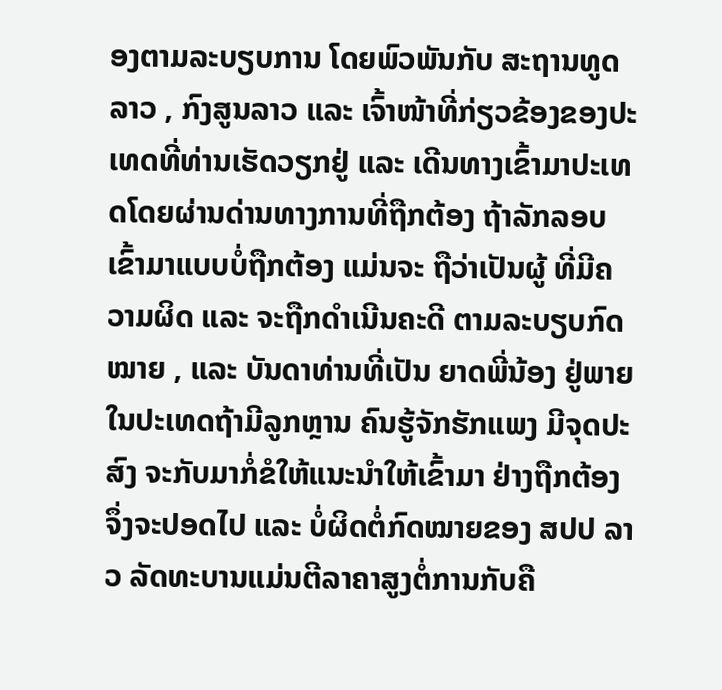ອງຕາມລະບຽບການ ໂດຍພົວພັນກັບ ສະຖານທູດລາວ , ກົງສູນລາວ ແລະ ເຈົ້າໜ້າທີ່ກ່ຽວຂ້ອງຂອງປະເທດທີ່ທ່ານເຮັດວຽກຢູ່ ແລະ ເດີນທາງເຂົ້າມາປະເທດໂດຍຜ່ານດ່ານທາງການທີ່ຖືກຕ້ອງ ຖ້າລັກລອບເຂົ້າມາແບບບໍ່ຖືກຕ້ອງ ແມ່ນຈະ ຖືວ່າເປັນຜູ້ ທີ່ມີຄວາມຜິດ ແລະ ຈະຖືກດຳເນີນຄະດີ ຕາມລະບຽບກົດໝາຍ , ແລະ ບັນດາທ່ານທີ່ເປັນ ຍາດພີ່ນ້ອງ ຢູ່ພາຍໃນປະເທດຖ້າມີລູກຫຼານ ຄົນຮູ້ຈັກຮັກແພງ ມີຈຸດປະສົງ ຈະກັບມາກໍ່ຂໍໃຫ້ແນະນຳໃຫ້ເຂົ້າມາ ຢ່າງຖືກຕ້ອງ ຈຶ່ງຈະປອດໄປ ແລະ ບໍ່ຜິດຕໍ່ກົດໝາຍຂອງ ສປປ ລາວ ລັດທະບານແມ່ນຕີລາຄາສູງຕໍ່ການກັບຄື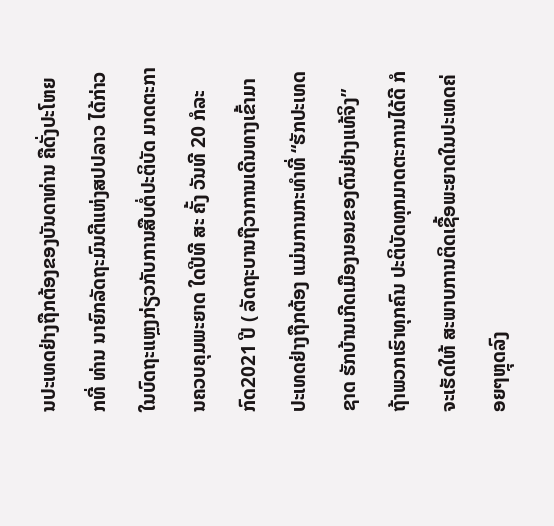ນປະເທດຢ່າງຖືກຕ້ອງຂອງບັນດາທ່ານ ຄືດັ່ງປະໂຫຍກທີ່ ທ່ານ ນາຍົກລັດຖະມົນຕີແຫ່ງສປປລາວ ໄດ້ກ່າວໃນບົດຖະແຫຼງກ່ຽວກັບການສືບຕໍ່ປະຕິບັດ ມາດຕະການຄວບຄຸມພະຍາດ ໃດປີທີ ສະ ຄັ້ງ ວັນທີ 20 ກໍລະກົດ2021 ປີ ( ລັດຖະບານຖືວາການເດີນທາງເຂົ້າມາປະເທດຢ່າງຖືກຕ້ອງ ແມ່ນການກະທໍາທີ່ “ຮັກປະເທດຊາດ ຮັກບ້ານເກີດເມືອງນອນຂອງຕົນຢ່າງແທ້ຈິງ” ຖ້າພວກເຮົາທຸກຄົນ ປະຕິບັດທຸກມາດຕະການໄດ້ດີ ກໍຈະເຮັດໃຫ້ ສະພາບການຕິດເຊື້ອພະຍາດໃນປະເທດຄ່ອຍໆຫຼຸດລົງ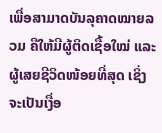ເພື່ອສາມາດບັນລຸຄາດໝາຍລວມ ຄືໃຫ້ມີຜູ້ຕິດເຊື້ອໃໝ່ ແລະ ຜູ້ເສຍຊີວິດໜ້ອຍທີ່ສຸດ ເຊິ່ງຈະເປັນເງື່ອ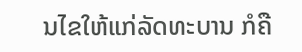ນໄຂໃຫ້ແກ່ລັດທະບານ ກໍຄື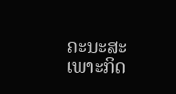ຄະນະສະເພາະກິດ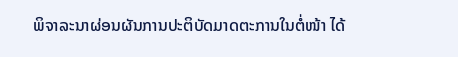ພິຈາລະນາຜ່ອນຜັນການປະຕິບັດມາດຕະການໃນຕໍ່ໜ້າ ໄດ້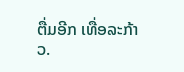ຕື່ມອີກ ເທື່ອລະກ້າວ.